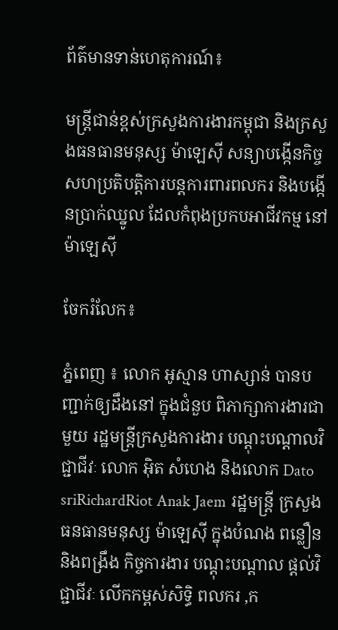ព័ត៌មានទាន់ហេតុការណ៍៖

មន្ដ្រីជាន់ខ្ពស់ក្រសួងការងារកម្ពុជា និងក្រសួងធនធានមនុស្ស ម៉ាឡេស៊ី សន្យាបង្កើនកិច្ចសហប្រតិបតិ្ដការបន្ដការពារពលករ និងបង្កើនប្រាក់ឈ្នូល ដែលកំពុងប្រកបអាជីវកម្ម នៅម៉ាឡេស៊ី

ចែករំលែក៖

ភ្នំពេញ ៖ លោក អូស្មាន ហាស្សាន់ បានបញ្ជាក់ឲ្យដឹងនៅ ក្នុងជំនួប ពិភាក្សាការងារជាមួយ រដ្ឋមន្ដ្រីក្រសួងការងារ បណ្ដុះបណ្ដាលវិជ្ជាជីវៈ លោក អ៊ិត សំហេង និងលោក Dato sriRichardRiot Anak Jaem រដ្ឋមន្ដ្រី ក្រសួងធនធានមនុស្ស ម៉ាឡេស៊ី ក្នុងបំណង ពន្លឿន និងពង្រឹង កិច្ចការងារ បណ្ដុះបណ្ដាល ផ្ដល់វិជ្ជាជីវៈ លើកកម្ពស់សិទ្ធិ ពលករ ,ក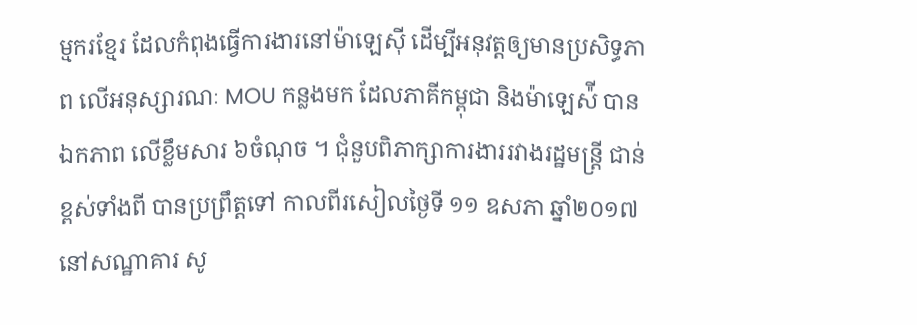ម្មករខ្មែរ ដែលកំពុងធ្វើការងារនៅម៉ាឡេស៊ី ដើម្បីអនុវត្ដឲ្យមានប្រសិទ្ធភាព លើអនុស្សារណៈ MOU កន្លងមក ដែលភាគីកម្ពុជា និងម៉ាឡេស៉ី បានឯកភាព លើខ្លឹមសារ ៦ចំណុច ។ ជុំនួបពិភាក្សាការងាររវាងរដ្ឋមន្ដ្រី ជាន់ខ្ពស់ទាំងពី បានប្រព្រឹត្ដទៅ កាលពីរសៀលថ្ងៃទី ១១ ឧសភា ឆ្នាំ២០១៧ នៅសណ្ឋាគារ សូ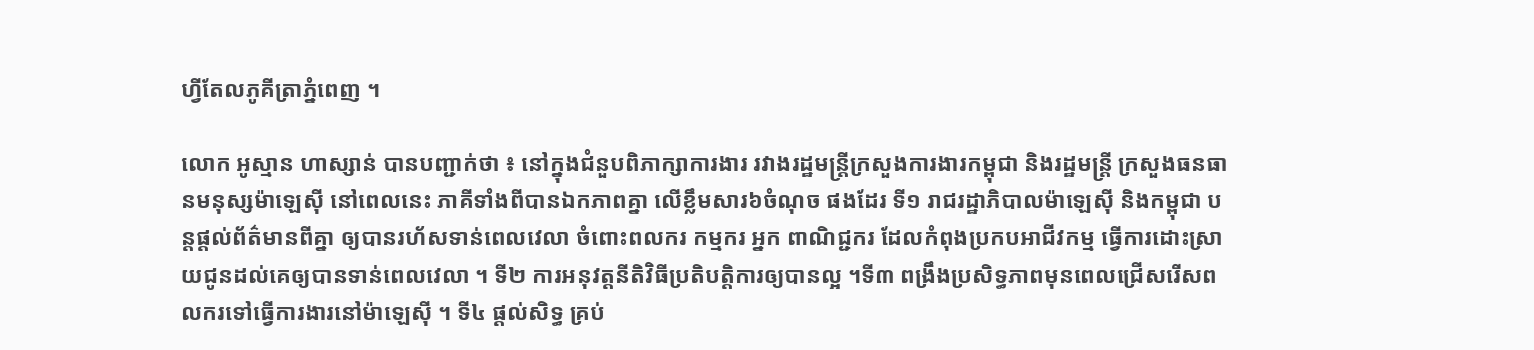ហ្វីតែលភូគីត្រាភ្នំពេញ ។

លោក អូស្មាន ហាស្សាន់ បានបញ្ជាក់ថា ៖ នៅក្នុងជំនួបពិភាក្សាការងារ រវាងរដ្ឋមន្ដ្រីក្រសួងការងារកម្ពុជា និងរដ្ឋមន្ដ្រី ក្រសួងធនធានមនុស្សម៉ាឡេស៊ី នៅពេលនេះ ភាគីទាំងពីបានឯកភាពគ្នា លើខ្លឹមសារ៦ចំណុច ផងដែរ ទី១ រាជរដ្ឋាភិបាលម៉ាឡេស៊ី និងកម្ពុជា បន្ដផ្ដល់ព័ត៌មានពីគ្នា ឲ្យបានរហ័សទាន់ពេលវេលា ចំពោះពលករ កម្មករ អ្នក ពាណិជ្ជករ ដែលកំពុងប្រកបអាជីវកម្ម ធ្វើការដោះស្រាយជូនដល់គេឲ្យបានទាន់ពេលវេលា ។ ទី២ ការអនុវត្ដនីតិវិធីប្រតិបត្ដិការឲ្យបានល្អ ។ទី៣ ពង្រឹងប្រសិទ្ធភាពមុនពេលជ្រើសរើសពលករទៅធ្វើការងារនៅម៉ាឡេស៊ី ។ ទី៤ ផ្ដល់សិទ្ធ គ្រប់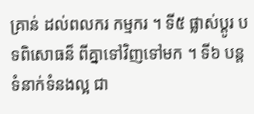គ្រាន់ ដល់ពលករ កម្មករ ។ ទី៥ ផ្លាស់ប្ដូរ បទពិសោធន៏ ពីគ្នាទៅវិញទៅមក ។ ទី៦ បន្ដទំនាក់ទំនងល្អ ជា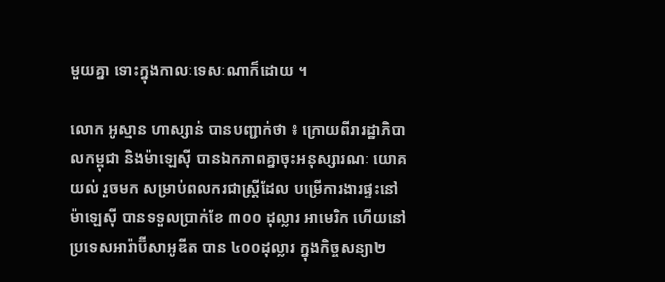មួយគ្នា ទោះក្នុងកាលៈទេសៈណាក៏ដោយ ។

លោក អូស្មាន ហាស្សាន់ បានបញ្ជាក់ថា ៖ ក្រោយពីរារដ្ឋាភិបាលកម្ពុជា និងម៉ាឡេស៊ី បានឯកភាពគ្នាចុះអនុស្សារណៈ យោគយល់ រួចមក សម្រាប់ពលករជាស្រ្តីដែល បម្រើការងារផ្ទះនៅ ម៉ាឡេស៊ី បានទទួលប្រាក់ខែ ៣០០ ដុល្លារ អាមេរិក ហើយនៅប្រទេសអារ៉ាប៊ីសាអូឌីត បាន ៤០០ដុល្លារ ក្នុងកិច្ចសន្យា២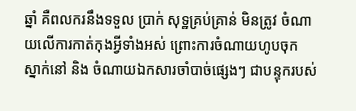ឆ្នាំ គឺពលករនឹងទទួល ប្រាក់ សុទ្ឋគ្រប់គ្រាន់ មិនត្រូវ ចំណាយលើការកាត់កុងអ្វីទាំងអស់ ព្រោះការចំណាយហូបចុក ស្នាក់នៅ និង ចំណាយឯកសារចាំបាច់ផ្សេងៗ ជាបន្ទុករបស់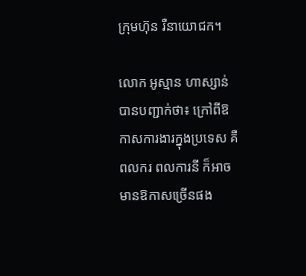ក្រុមហ៊ុន រឺនាយោជក។

លោក អូស្មាន ហាស្សាន់ បានបញ្ជាក់ថា៖ ក្រៅពីឱកាសការងារក្នុងប្រទេស គឺពលករ ពលការនី ក៏អាចមានឱកាសច្រើនផង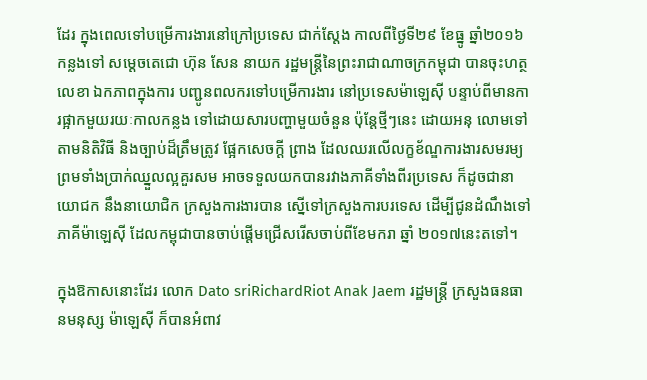ដែរ ក្នុងពេលទៅបម្រើការងារនៅក្រៅប្រទេស ជាក់ស្តែង កាលពីថ្ងៃទី២៩ ខែធ្នូ ឆ្នាំ២០១៦ កន្លងទៅ សម្តេចតេជោ ហ៊ុន សែន នាយក រដ្ឋមន្រ្តីនៃព្រះរាជាណាចក្រកម្ពុជា បានចុះហត្ថលេខា ឯកភាពក្នុងការ បញ្ជូនពលករទៅបម្រើការងារ នៅប្រទេសម៉ាឡេស៊ី បន្ទាប់ពីមានការផ្អាកមួយរយៈកាលកន្លង ទៅដោយសារបញ្ហាមួយចំនួន ប៉ុន្តែថ្មីៗនេះ ដោយអនុ លោមទៅតាមនិតិវិធី និងច្បាប់ដ៏ត្រឹមត្រូវ ផ្អែកសេចក្តី ព្រាង ដែលឈរលើលក្ខខ័ណ្ឌការងារសមរម្យ ព្រមទាំងប្រាក់ឈ្នួលល្អគួរសម អាចទទួលយកបានរវាងភាគីទាំងពីរប្រទេស ក៏ដូចជានាយោជក នឹងនាយោជិក ក្រសួងការងារបាន ស្នើទៅក្រសួងការបរទេស ដើម្បីជូនដំណឹងទៅភាគីម៉ាឡេស៊ី ដែលកម្ពុជាបានចាប់ផ្តើមជ្រើសរើសចាប់ពីខែមករា ឆ្នាំ ២០១៧នេះតទៅ។

ក្នុងឱកាសនោះដែរ លោក Dato sriRichardRiot Anak Jaem រដ្ឋមន្ដ្រី ក្រសួងធនធានមនុស្ស ម៉ាឡេស៊ី ក៏បានអំពាវ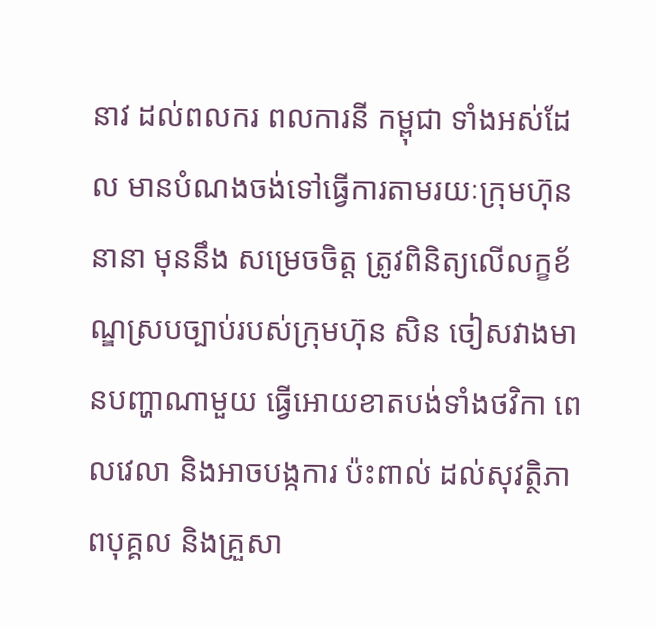នាវ ដល់ពលករ ពលការនី កម្ពុជា ទាំងអស់ដែល មានបំណងចង់ទៅធ្វើការតាមរយៈក្រុមហ៊ុននានា មុននឹង សម្រេចចិត្ត ត្រូវពិនិត្យលើលក្ខខ័ណ្ឌស្របច្បាប់របស់ក្រុមហ៊ុន សិន ចៀសវាងមានបញ្ហាណាមួយ ធ្វើអោយខាតបង់ទាំងថវិកា ពេលវេលា និងអាចបង្កការ ប៉ះពាល់ ដល់សុវត្ថិភាពបុគ្គល និងគ្រួសា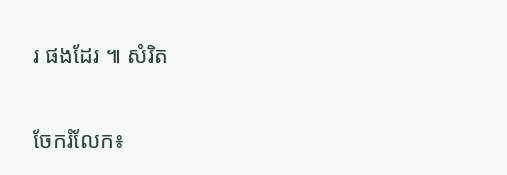រ ផងដែរ ៕ សំរិត


ចែករំលែក៖